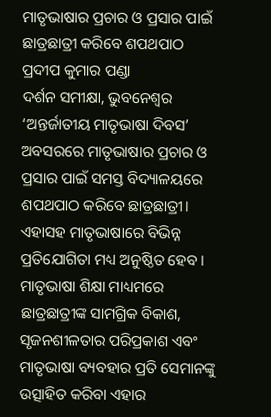ମାତୃଭାଷାର ପ୍ରଚାର ଓ ପ୍ରସାର ପାଇଁ ଛାତ୍ରଛାତ୍ରୀ କରିବେ ଶପଥପାଠ
ପ୍ରଦୀପ କୁମାର ପଣ୍ଡା
ଦର୍ଶନ ସମୀକ୍ଷା, ଭୁବନେଶ୍ୱର
‘ଅନ୍ତର୍ଜାତୀୟ ମାତୃଭାଷା ଦିବସ’ ଅବସରରେ ମାତୃଭାଷାର ପ୍ରଚାର ଓ ପ୍ରସାର ପାଇଁ ସମସ୍ତ ବିଦ୍ୟାଳୟରେ ଶପଥପାଠ କରିବେ ଛାତ୍ରଛାତ୍ରୀ। ଏହାସହ ମାତୃଭାଷାରେ ବିଭିନ୍ନ ପ୍ରତିଯୋଗିତା ମଧ୍ୟ ଅନୁଷ୍ଠିତ ହେବ। ମାତୃଭାଷା ଶିକ୍ଷା ମାଧ୍ୟମରେ ଛାତ୍ରଛାତ୍ରୀଙ୍କ ସାମଗ୍ରିକ ବିକାଶ, ସୃଜନଶୀଳତାର ପରିପ୍ରକାଶ ଏବଂ ମାତୃଭାଷା ବ୍ୟବହାର ପ୍ରତି ସେମାନଙ୍କୁ ଉତ୍ସାହିତ କରିବା ଏହାର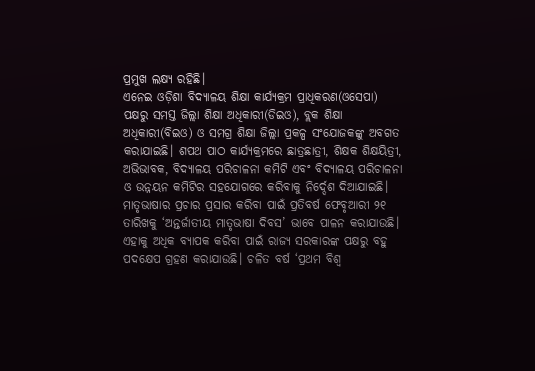ପ୍ରମୁଖ ଲକ୍ଷ୍ୟ ରହିଛି।
ଏନେଇ ଓଡ଼ିଶା ବିଦ୍ୟାଳୟ ଶିକ୍ଷା କାର୍ଯ୍ୟକ୍ରମ ପ୍ରାଧିକରଣ(ଓସେପା) ପକ୍ଷରୁ ସମସ୍ତ ଜିଲ୍ଲା ଶିକ୍ଷା ଅଧିକାରୀ(ଡିଇଓ), ବ୍ଲକ ଶିକ୍ଷା ଅଧିକାରୀ(ବିଇଓ) ଓ ସମଗ୍ର ଶିକ୍ଷା ଜିଲ୍ଲା ପ୍ରକଳ୍ପ ସଂଯୋଜକଙ୍କୁ ଅବଗତ କରାଯାଇଛି। ଶପଥ ପାଠ କାର୍ଯ୍ୟକ୍ରମରେ ଛାତ୍ରଛାତ୍ରୀ, ଶିକ୍ଷକ ଶିକ୍ଷୟିତ୍ରୀ, ଅଭିଭାବକ, ବିଦ୍ୟାଳୟ ପରିଚାଳନା କମିଟି ଏବଂ ବିଦ୍ୟାଳୟ ପରିଚାଳନା ଓ ଉନ୍ନୟନ କମିଟିର ସହଯୋଗରେ କରିବାକୁ ନିର୍ଦ୍ଦେଶ ଦିଆଯାଇଛି। ମାତୃଭାଷାର ପ୍ରଚାର ପ୍ରସାର କରିବା ପାଇଁ ପ୍ରତିବର୍ଷ ଫେବୃଆରୀ ୨୧ ତାରିଖକୁ ‘ଅନ୍ତର୍ଜାତୀୟ ମାତୃଭାଷା ଦିବସ’ ଭାବେ ପାଳନ କରାଯାଉଛି।
ଏହାକୁ ଅଧିକ ବ୍ୟାପକ କରିବା ପାଇଁ ରାଜ୍ୟ ସରକାରଙ୍କ ପକ୍ଷରୁ ବହୁ ପଦକ୍ଷେପ ଗ୍ରହଣ କରାଯାଉଛି। ଚଳିତ ବର୍ଷ ‘ପ୍ରଥମ ବିଶ୍ୱ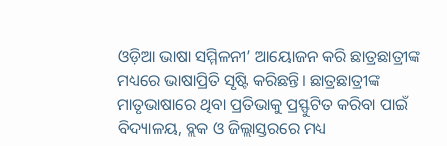ଓଡ଼ିଆ ଭାଷା ସମ୍ମିଳନୀ’ ଆୟୋଜନ କରି ଛାତ୍ରଛାତ୍ରୀଙ୍କ ମଧ୍ୟରେ ଭାଷାପ୍ରିତି ସୃଷ୍ଟି କରିଛନ୍ତି। ଛାତ୍ରଛାତ୍ରୀଙ୍କ ମାତୃଭାଷାରେ ଥିବା ପ୍ରତିଭାକୁ ପ୍ରସ୍ଫୁଟିତ କରିବା ପାଇଁ ବିଦ୍ୟାଳୟ, ବ୍ଲକ ଓ ଜିଲ୍ଲାସ୍ତରରେ ମଧ୍ୟ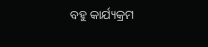ବହୁ କାର୍ଯ୍ୟକ୍ରମ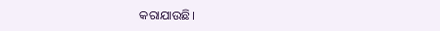କରାଯାଉଛି।